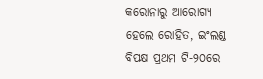କରୋନାରୁ ଆରୋଗ୍ୟ ହେଲେ ରୋହିତ, ଇଂଲଣ୍ଡ ବିପକ୍ଷ ପ୍ରଥମ ଟି-୨୦ରେ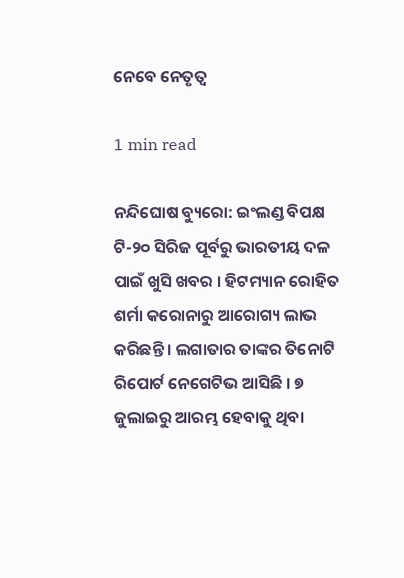ନେବେ ନେତୃତ୍ୱ

1 min read

ନନ୍ଦିଘୋଷ ବ୍ୟୁରୋ: ଇଂଲଣ୍ଡ ବିପକ୍ଷ ଟି-୨୦ ସିରିଜ ପୂର୍ବରୁ ଭାରତୀୟ ଦଳ ପାଇଁ ଖୁସି ଖବର । ହିଟମ୍ୟାନ ରୋହିତ ଶର୍ମା କରୋନାରୁ ଆରୋଗ୍ୟ ଲାଭ କରିଛନ୍ତି । ଲଗାତାର ତାଙ୍କର ତିନୋଟି ରିପୋର୍ଟ ନେଗେଟିଭ ଆସିଛି । ୭ ଜୁଲାଇରୁ ଆରମ୍ଭ ହେବାକୁ ଥିବା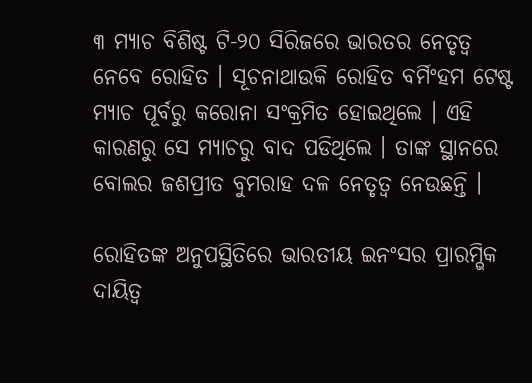୩ ମ୍ୟାଚ ବିଶିଷ୍ଟ ଟି-୨୦ ସିରିଜରେ ଭାରତର ନେତୃତ୍ୱ ନେବେ ରୋହିତ । ସୂଚନାଥାଉକି ରୋହିତ ବର୍ମିଂହମ ଟେଷ୍ଟ ମ୍ୟାଚ ପୂର୍ବରୁ କରୋନା ସଂକ୍ରମିତ ହୋଇଥିଲେ । ଏହି କାରଣରୁ ସେ ମ୍ୟାଚରୁ ବାଦ ପଡିଥିଲେ । ତାଙ୍କ ସ୍ଥାନରେ ବୋଲର ଜଶପ୍ରୀତ ବୁମରାହ ଦଳ ନେତୃତ୍ୱ ନେଉଛନ୍ତି ।

ରୋହିତଙ୍କ ଅନୁପସ୍ଥିତିରେ ଭାରତୀୟ ଇନଂସର ପ୍ରାରମ୍ଭିକ ଦାୟିତ୍ୱ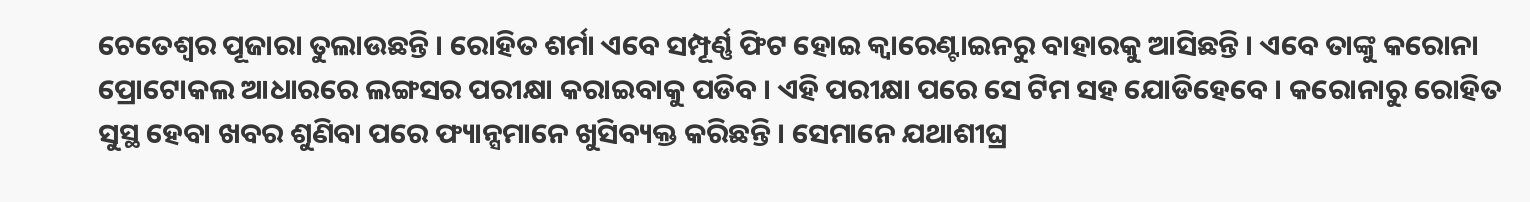ଚେତେଶ୍ୱର ପୂଜାରା ତୁଲାଉଛନ୍ତି । ରୋହିତ ଶର୍ମା ଏବେ ସମ୍ପୂର୍ଣ୍ଣ ଫିଟ ହୋଇ କ୍ୱାରେଣ୍ଟାଇନରୁ ବାହାରକୁ ଆସିଛନ୍ତି । ଏବେ ତାଙ୍କୁ କରୋନା ପ୍ରୋଟୋକଲ ଆଧାରରେ ଲଙ୍ଗସର ପରୀକ୍ଷା କରାଇବାକୁ ପଡିବ । ଏହି ପରୀକ୍ଷା ପରେ ସେ ଟିମ ସହ ଯୋଡିହେବେ । କରୋନାରୁ ରୋହିତ ସୁସ୍ଥ ହେବା ଖବର ଶୁଣିବା ପରେ ଫ୍ୟାନ୍ସମାନେ ଖୁସିବ୍ୟକ୍ତ କରିଛନ୍ତି । ସେମାନେ ଯଥାଶୀଘ୍ର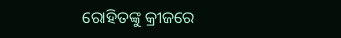ରୋହିତଙ୍କୁ କ୍ରୀଜରେ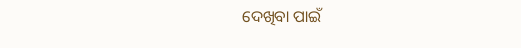ଦେଖିବା ପାଇଁ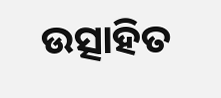ଉତ୍ସାହିତ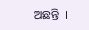ଅଛନ୍ତି  ।